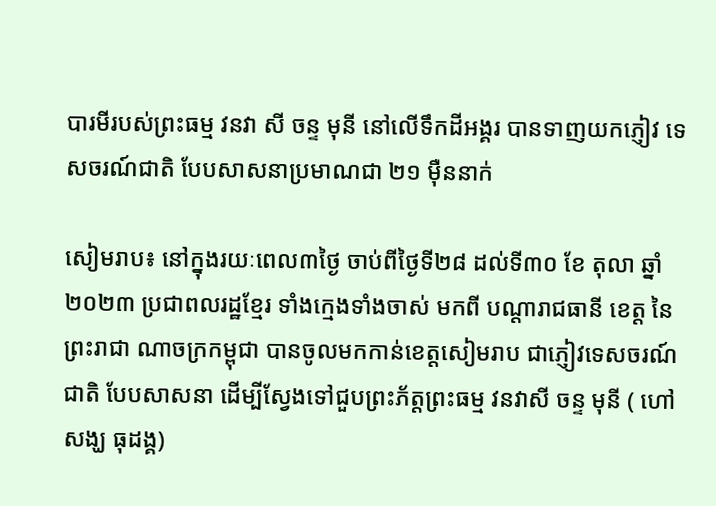បារមីរបស់ព្រះធម្ម វនវា សី ចន្ទ មុនី នៅលើទឹកដីអង្គរ បានទាញយកភ្ញៀវ ទេសចរណ៍ជាតិ បែបសាសនាប្រមាណជា ២១ ម៉ឺននាក់

សៀមរាប៖ នៅក្នុងរយៈពេល៣ថ្ងៃ ចាប់ពីថ្ងៃទី២៨ ដល់ទី៣០ ខែ តុលា ឆ្នាំ២០២៣ ប្រជាពលរដ្ឋខ្មែរ ទាំងក្មេងទាំងចាស់ មកពី បណ្តារាជធានី ខេត្ត នៃព្រះរាជា ណាចក្រកម្ពុជា បានចូលមកកាន់ខេត្តសៀមរាប ជាភ្ញៀវទេសចរណ៍ជាតិ បែបសាសនា ដើម្បីស្វែងទៅជួបព្រះភ័ត្តព្រះធម្ម វនវាសី ចន្ទ មុនី ( ហៅសង្ឃ ធុដង្គ)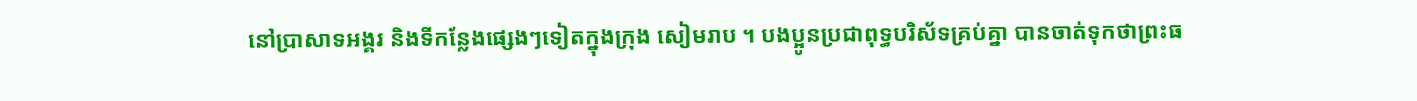នៅប្រាសាទអង្គរ និងទីកន្លែងផ្សេងៗទៀតក្នុងក្រុង សៀមរាប ។ បងប្អូនប្រជាពុទ្ធបរិស័ទគ្រប់គ្នា បានចាត់ទុកថាព្រះធ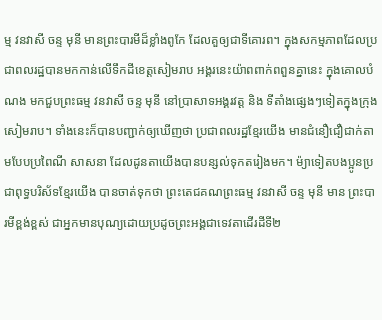ម្ម វនវាសី ចន្ទ មុនី មានព្រះបារមីដ៏ខ្លាំងពូកែ ដែលគួឲ្យជាទីគោរព។ ក្នុងសកម្មភាពដែលប្រជាពលរដ្ឋបានមកកាន់លើទឹកដីខេត្តសៀមរាប អង្គរនេះយ៉ាពពាក់ពពួនគ្នានេះ ក្នុងគោលបំណង មកជួបព្រះធម្ម វនវាសី ចន្ទ មុនី នៅប្រាសាទអង្គរវត្ត និង ទីតាំងផ្សេងៗទៀតក្នុងក្រុងសៀមរាប។ ទាំងនេះក៏បានបញ្ជាក់ឲ្យឃើញថា ប្រជាពលរដ្ឋខ្មែរយើង មានជំនឿជឿជាក់តាមបែបប្រពៃណី សាសនា ដែលដូនតាយើងបានបន្សល់ទុកតរៀងមក។ ម៉្យាទៀតបងប្អូនប្រជាពុទ្ធបរិស័ទខ្មែរយើង បានចាត់ទុកថា ព្រះតេជគណព្រះធម្ម វនវាសី ចន្ទ មុនី មាន ព្រះបារមីខ្ពង់ខ្ពស់ ជាអ្នកមានបុណ្យដោយប្រដូចព្រះអង្គជាទេវតាដើរដីទី២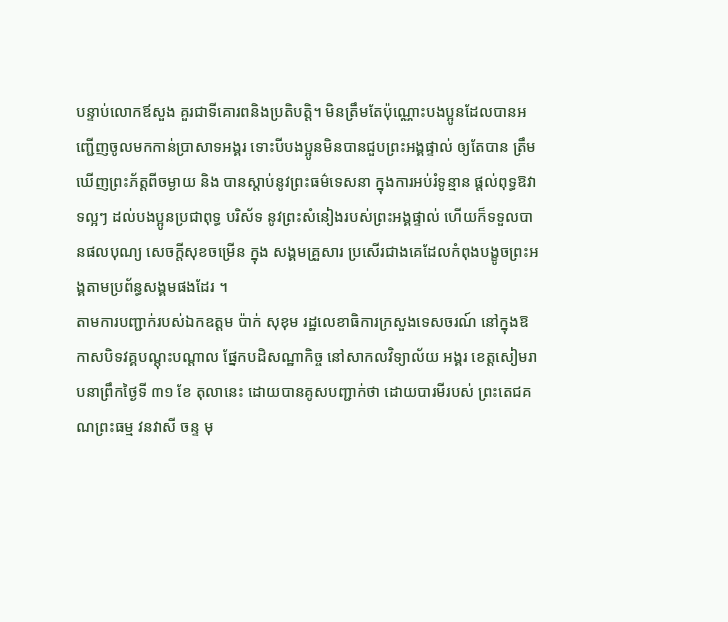បន្ទាប់លោកឪសួង គួរជាទីគោរពនិងប្រតិបត្តិ។ មិនត្រឹមតែប៉ុណ្ណោះបងប្អូនដែលបានអញ្ជើញចូលមកកាន់ប្រាសាទអង្គរ ទោះបីបងប្អូនមិនបានជួបព្រះអង្គផ្ទាល់ ឲ្យតែបាន ត្រឹមឃើញព្រះភ័ត្តពីចម្ងាយ និង បានស្តាប់នូវព្រះធម៌ទេសនា ក្នុងការអប់រំទូន្មាន ផ្តល់ពុទ្ធឱវាទល្អៗ ដល់បងប្អូនប្រជាពុទ្ធ បរិស័ទ នូវព្រះសំនៀងរបស់ព្រះអង្គផ្ទាល់ ហើយក៏ទទួលបានផលបុណ្យ សេចក្តីសុខចម្រើន ក្នុង សង្គមគ្រួសារ ប្រសើរជាងគេដែលកំពុងបង្ខូចព្រះអង្គតាមប្រព័ន្ធសង្គមផងដែរ ។
តាមការបញ្ជាក់របស់ឯកឧត្តម ប៉ាក់ សុខុម រដ្ឋលេខាធិការក្រសួងទេសចរណ៍ នៅក្នុងឱកាសបិទវគ្គបណ្តុះបណ្តាល ផ្នែកបដិសណ្ឋាកិច្ច នៅសាកលវិទ្យាល័យ អង្គរ ខេត្តសៀមរាបនាព្រឹកថ្ងៃទី ៣១ ខែ តុលានេះ ដោយបានគូសបញ្ជាក់ថា ដោយបារមីរបស់ ព្រះតេជគណព្រះធម្ម វនវាសី ចន្ទ មុ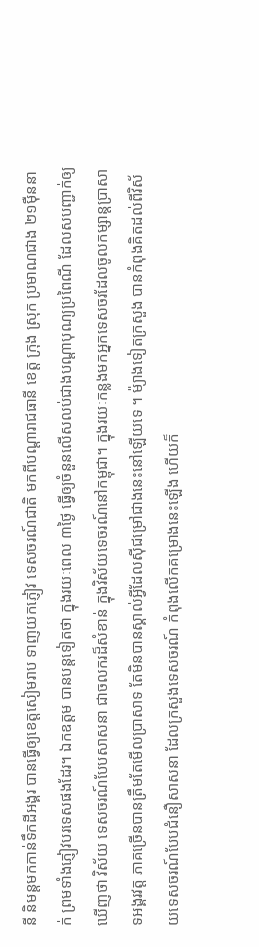នី និមន្តមកកាន់ទឹកដីអង្គរ បានធ្វើឲ្យខេត្តសៀមរាប ទាញយកភ្ញៀវ ទេសចរណ៍ជាតិ មកពីបណ្តារាជធានី ខេត្ត ក្រុង ស្រុក ប្រមាណជាង ២១ម៉ឺននាក់ ព្រមទាំងភ្ញៀវបរទេសផងដែរ។ ឯកឧត្តម បានបន្តទៀតថា ក្នុងរយៈពេល ៣ថ្ងៃ ធ្វើឲ្យចំនួនលើសលប់ជាងបណ្តាបុណ្យប្រពៃណី ដែលសបញ្ជាក់ឲ្យឃើញថា វិស័យ ទេសចរណ៍បែបសាសនា ជាចលករដ៏សំខាន់ ក្នុងវិស័យទេចរណ៍នៅកម្ពុជា។ ក្នុងរយៈកន្លងមកអ្នកទេសចរដែលចូលកម្សាន្តប្រាសាទអង្គរវត្ត ភាគច្រើនបានត្រឹមតែមើលប្រាសាទ តែមិនបានស្គាល់អ្វីដែលស៊ីជម្រៅជាងនេះនៅឡើយទេ ។ ម៉្យាងទៀតក្រសួង បានកំពុងគិតដល់ពីវិស័យទេសចរណ៍បែបជំនឿសាសនា ដែលក្រសួងទេសចរណ៍ កំពុងលើកគម្រោងនេះឡើង ហើយក៏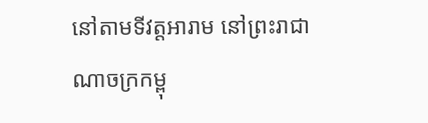នៅតាមទីវត្តអារាម នៅព្រះរាជាណាចក្រកម្ពុ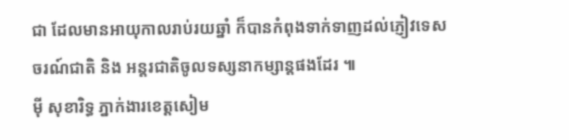ជា ដែលមានអាយុកាលរាប់រយឆ្នាំ ក៏បានកំពុងទាក់ទាញដល់ភ្ញៀវទេសចរណ៍ជាតិ និង អន្តរជាតិចូលទស្សនាកម្សាន្តផងដែរ ៕
ម៉ី សុខារិទ្ធ ភ្នាក់ងារខេត្តសៀម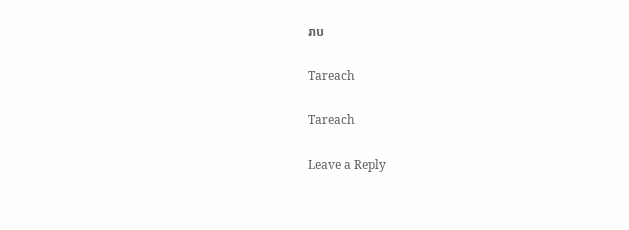រាប

Tareach

Tareach

Leave a Reply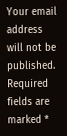Your email address will not be published. Required fields are marked *